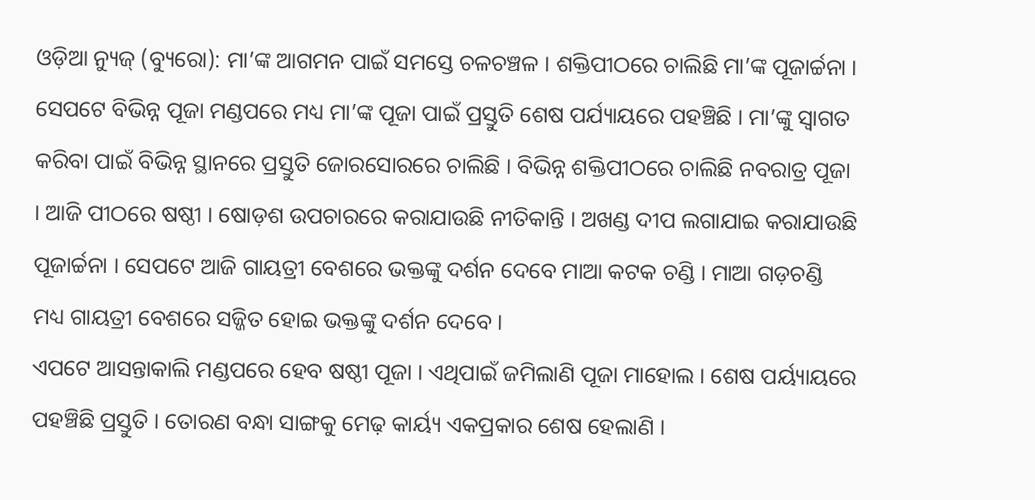ଓଡ଼ିଆ ନ୍ୟୁଜ୍ (ବ୍ୟୁରୋ): ମା’ଙ୍କ ଆଗମନ ପାଇଁ ସମସ୍ତେ ଚଳଚଞ୍ଚଳ । ଶକ୍ତିପୀଠରେ ଚାଲିଛି ମା’ଙ୍କ ପୂଜାର୍ଚ୍ଚନା । ସେପଟେ ବିଭିନ୍ନ ପୂଜା ମଣ୍ଡପରେ ମଧ୍ୟ ମା’ଙ୍କ ପୂଜା ପାଇଁ ପ୍ରସ୍ତୁତି ଶେଷ ପର୍ଯ୍ୟାୟରେ ପହଞ୍ଚିଛି । ମା’ଙ୍କୁ ସ୍ୱାଗତ କରିବା ପାଇଁ ବିଭିନ୍ନ ସ୍ଥାନରେ ପ୍ରସ୍ତୁତି ଜୋରସୋରରେ ଚାଲିଛି । ବିଭିନ୍ନ ଶକ୍ତିପୀଠରେ ଚାଲିଛି ନବରାତ୍ର ପୂଜା । ଆଜି ପୀଠରେ ଷଷ୍ଠୀ । ଷୋଡ଼ଶ ଉପଚାରରେ କରାଯାଉଛି ନୀତିକାନ୍ତି । ଅଖଣ୍ଡ ଦୀପ ଲଗାଯାଇ କରାଯାଉଛି ପୂଜାର୍ଚ୍ଚନା । ସେପଟେ ଆଜି ଗାୟତ୍ରୀ ବେଶରେ ଭକ୍ତଙ୍କୁ ଦର୍ଶନ ଦେବେ ମାଆ କଟକ ଚଣ୍ଡି । ମାଆ ଗଡ଼ଚଣ୍ଡି ମଧ୍ୟ ଗାୟତ୍ରୀ ବେଶରେ ସଜ୍ଜିତ ହୋଇ ଭକ୍ତଙ୍କୁ ଦର୍ଶନ ଦେବେ ।
ଏପଟେ ଆସନ୍ତାକାଲି ମଣ୍ଡପରେ ହେବ ଷଷ୍ଠୀ ପୂଜା । ଏଥିପାଇଁ ଜମିଲାଣି ପୂଜା ମାହୋଲ । ଶେଷ ପର୍ୟ୍ୟାୟରେ ପହଞ୍ଚିଛି ପ୍ରସ୍ତୁତି । ତୋରଣ ବନ୍ଧା ସାଙ୍ଗକୁ ମେଢ଼ କାର୍ୟ୍ୟ ଏକପ୍ରକାର ଶେଷ ହେଲାଣି ।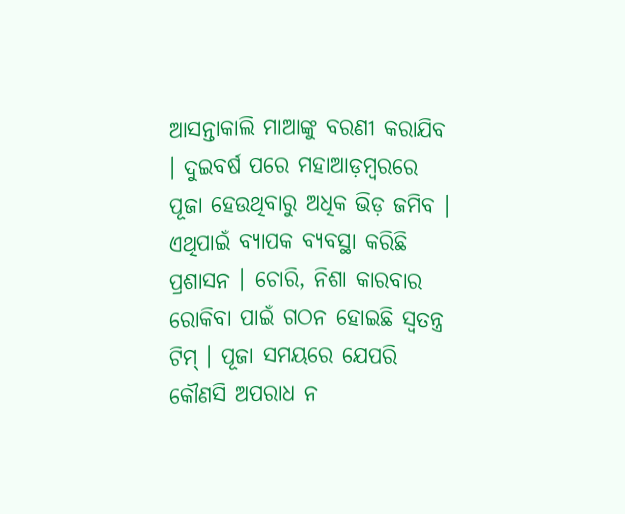ଆସନ୍ତାକାଲି ମାଆଙ୍କୁ ବରଣୀ କରାଯିବ । ଦୁଇବର୍ଷ ପରେ ମହାଆଡ଼ମ୍ବରରେ ପୂଜା ହେଉଥିବାରୁ ଅଧିକ ଭିଡ଼ ଜମିବ । ଏଥିପାଇଁ ବ୍ୟାପକ ବ୍ୟବସ୍ଥା କରିଛି ପ୍ରଶାସନ । ଚୋରି, ନିଶା କାରବାର ରୋକିବା ପାଇଁ ଗଠନ ହୋଇଛି ସ୍ବତନ୍ତ୍ର ଟିମ୍ । ପୂଜା ସମୟରେ ଯେପରି କୌଣସି ଅପରାଧ ନ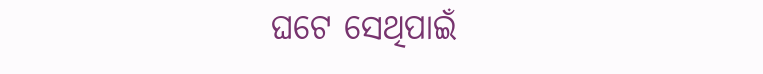ଘଟେ ସେଥିପାଇଁ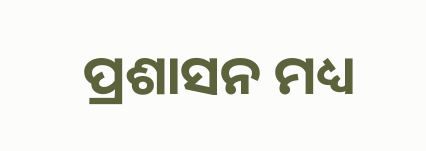ପ୍ରଶାସନ ମଧ୍ୟ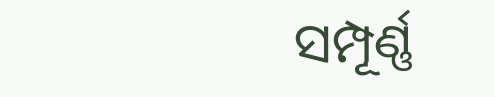ସମ୍ପୂର୍ଣ୍ଣ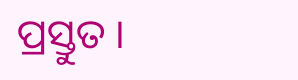ପ୍ରସ୍ତୁତ ।